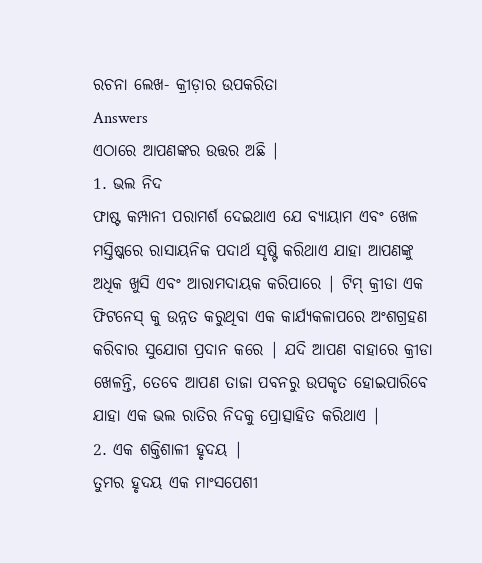ରଚନା ଲେଖ- କ୍ରୀଡ଼ାର ଉପକରିତା
Answers
ଏଠାରେ ଆପଣଙ୍କର ଉତ୍ତର ଅଛି |
1. ଭଲ ନିଦ
ଫାଷ୍ଟ କମ୍ପାନୀ ପରାମର୍ଶ ଦେଇଥାଏ ଯେ ବ୍ୟାୟାମ ଏବଂ ଖେଳ ମସ୍ତିଷ୍କରେ ରାସାୟନିକ ପଦାର୍ଥ ସୃଷ୍ଟି କରିଥାଏ ଯାହା ଆପଣଙ୍କୁ ଅଧିକ ଖୁସି ଏବଂ ଆରାମଦାୟକ କରିପାରେ | ଟିମ୍ କ୍ରୀଡା ଏକ ଫିଟନେସ୍ କୁ ଉନ୍ନତ କରୁଥିବା ଏକ କାର୍ଯ୍ୟକଳାପରେ ଅଂଶଗ୍ରହଣ କରିବାର ସୁଯୋଗ ପ୍ରଦାନ କରେ | ଯଦି ଆପଣ ବାହାରେ କ୍ରୀଡା ଖେଳନ୍ତି, ତେବେ ଆପଣ ତାଜା ପବନରୁ ଉପକୃତ ହୋଇପାରିବେ ଯାହା ଏକ ଭଲ ରାତିର ନିଦକୁ ପ୍ରୋତ୍ସାହିତ କରିଥାଏ |
2. ଏକ ଶକ୍ତିଶାଳୀ ହୃଦୟ |
ତୁମର ହୃଦୟ ଏକ ମାଂସପେଶୀ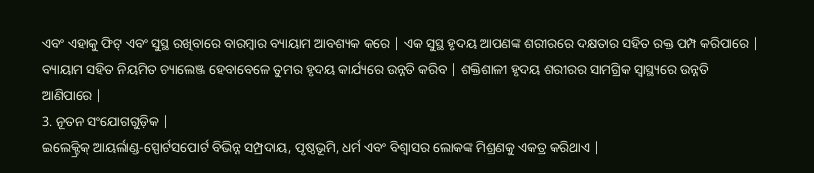ଏବଂ ଏହାକୁ ଫିଟ୍ ଏବଂ ସୁସ୍ଥ ରଖିବାରେ ବାରମ୍ବାର ବ୍ୟାୟାମ ଆବଶ୍ୟକ କରେ | ଏକ ସୁସ୍ଥ ହୃଦୟ ଆପଣଙ୍କ ଶରୀରରେ ଦକ୍ଷତାର ସହିତ ରକ୍ତ ପମ୍ପ କରିପାରେ | ବ୍ୟାୟାମ ସହିତ ନିୟମିତ ଚ୍ୟାଲେଞ୍ଜ ହେବାବେଳେ ତୁମର ହୃଦୟ କାର୍ଯ୍ୟରେ ଉନ୍ନତି କରିବ | ଶକ୍ତିଶାଳୀ ହୃଦୟ ଶରୀରର ସାମଗ୍ରିକ ସ୍ୱାସ୍ଥ୍ୟରେ ଉନ୍ନତି ଆଣିପାରେ |
3. ନୂତନ ସଂଯୋଗଗୁଡ଼ିକ |
ଇଲେକ୍ଟ୍ରିକ୍ ଆୟର୍ଲାଣ୍ଡ-ସ୍ପୋର୍ଟସପୋର୍ଟ ବିଭିନ୍ନ ସମ୍ପ୍ରଦାୟ, ପୃଷ୍ଠଭୂମି, ଧର୍ମ ଏବଂ ବିଶ୍ୱାସର ଲୋକଙ୍କ ମିଶ୍ରଣକୁ ଏକତ୍ର କରିଥାଏ |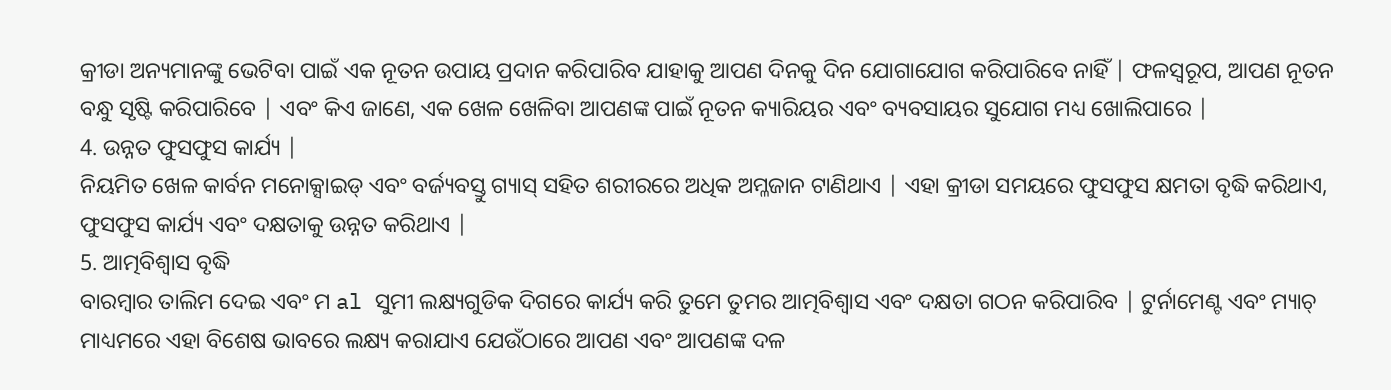କ୍ରୀଡା ଅନ୍ୟମାନଙ୍କୁ ଭେଟିବା ପାଇଁ ଏକ ନୂତନ ଉପାୟ ପ୍ରଦାନ କରିପାରିବ ଯାହାକୁ ଆପଣ ଦିନକୁ ଦିନ ଯୋଗାଯୋଗ କରିପାରିବେ ନାହିଁ | ଫଳସ୍ୱରୂପ, ଆପଣ ନୂତନ ବନ୍ଧୁ ସୃଷ୍ଟି କରିପାରିବେ | ଏବଂ କିଏ ଜାଣେ, ଏକ ଖେଳ ଖେଳିବା ଆପଣଙ୍କ ପାଇଁ ନୂତନ କ୍ୟାରିୟର ଏବଂ ବ୍ୟବସାୟର ସୁଯୋଗ ମଧ୍ୟ ଖୋଲିପାରେ |
4. ଉନ୍ନତ ଫୁସଫୁସ କାର୍ଯ୍ୟ |
ନିୟମିତ ଖେଳ କାର୍ବନ ମନୋକ୍ସାଇଡ୍ ଏବଂ ବର୍ଜ୍ୟବସ୍ତୁ ଗ୍ୟାସ୍ ସହିତ ଶରୀରରେ ଅଧିକ ଅମ୍ଳଜାନ ଟାଣିଥାଏ | ଏହା କ୍ରୀଡା ସମୟରେ ଫୁସଫୁସ କ୍ଷମତା ବୃଦ୍ଧି କରିଥାଏ, ଫୁସଫୁସ କାର୍ଯ୍ୟ ଏବଂ ଦକ୍ଷତାକୁ ଉନ୍ନତ କରିଥାଏ |
5. ଆତ୍ମବିଶ୍ୱାସ ବୃଦ୍ଧି
ବାରମ୍ବାର ତାଲିମ ଦେଇ ଏବଂ ମ al ସୁମୀ ଲକ୍ଷ୍ୟଗୁଡିକ ଦିଗରେ କାର୍ଯ୍ୟ କରି ତୁମେ ତୁମର ଆତ୍ମବିଶ୍ୱାସ ଏବଂ ଦକ୍ଷତା ଗଠନ କରିପାରିବ | ଟୁର୍ନାମେଣ୍ଟ ଏବଂ ମ୍ୟାଚ୍ ମାଧ୍ୟମରେ ଏହା ବିଶେଷ ଭାବରେ ଲକ୍ଷ୍ୟ କରାଯାଏ ଯେଉଁଠାରେ ଆପଣ ଏବଂ ଆପଣଙ୍କ ଦଳ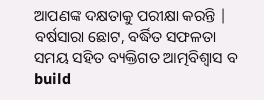ଆପଣଙ୍କ ଦକ୍ଷତାକୁ ପରୀକ୍ଷା କରନ୍ତି | ବର୍ଷସାରା ଛୋଟ, ବର୍ଦ୍ଧିତ ସଫଳତା ସମୟ ସହିତ ବ୍ୟକ୍ତିଗତ ଆତ୍ମବିଶ୍ୱାସ ବ build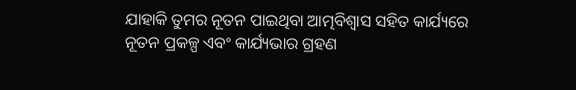ଯାହାକି ତୁମର ନୂତନ ପାଇଥିବା ଆତ୍ମବିଶ୍ୱାସ ସହିତ କାର୍ଯ୍ୟରେ ନୂତନ ପ୍ରକଳ୍ପ ଏବଂ କାର୍ଯ୍ୟଭାର ଗ୍ରହଣ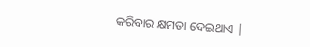କରିବାର କ୍ଷମତା ଦେଇଥାଏ |